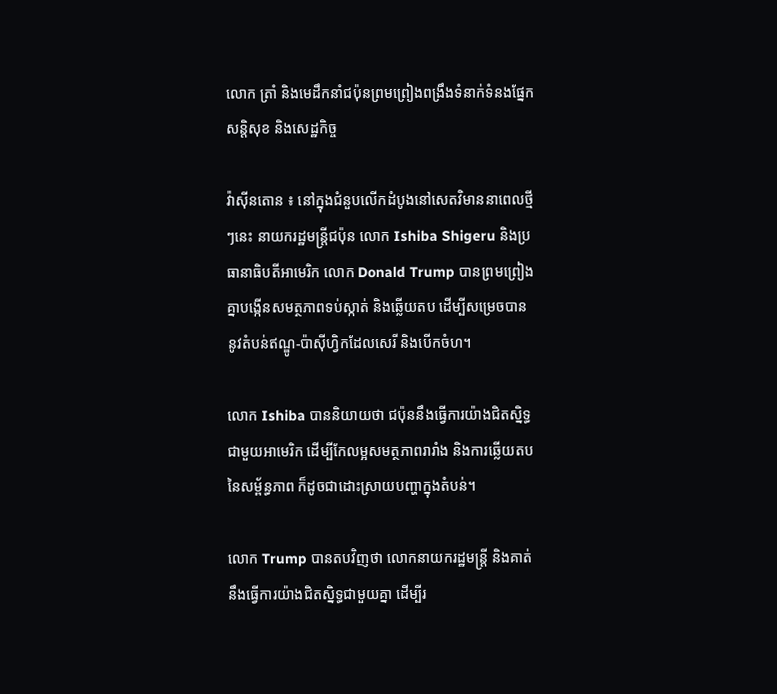លោក ត្រាំ និងមេដឹកនាំជប៉ុនព្រមព្រៀងពង្រឹងទំនាក់ទំនងផ្នែកសន្តិសុខ និងសេដ្ឋកិច្ច

វ៉ាស៊ីនតោន ៖ នៅក្នុងជំនួបលើកដំបូងនៅសេតវិមាននាពេលថ្មីៗនេះ នាយករដ្ឋមន្ត្រីជប៉ុន លោក Ishiba Shigeru និងប្រធានាធិបតីអាមេរិក លោក Donald Trump បានព្រមព្រៀងគ្នាបង្កើនសមត្ថភាពទប់ស្កាត់ និងឆ្លើយតប ដើម្បីសម្រេចបាននូវតំបន់ឥណ្ឌូ-ប៉ាស៊ីហ្វិកដែលសេរី និងបើកចំហ។

លោក Ishiba បាននិយាយថា ជប៉ុននឹងធ្វើការយ៉ាងជិតស្និទ្ធជាមួយអាមេរិក ដើម្បីកែលម្អសមត្ថភាពរារាំង និងការឆ្លើយតបនៃសម្ព័ន្ធភាព ក៏ដូចជាដោះស្រាយបញ្ហាក្នុងតំបន់។

លោក Trump បានតបវិញថា លោកនាយករដ្ឋមន្ត្រី និងគាត់ នឹងធ្វើការយ៉ាងជិតស្និទ្ធជាមួយគ្នា ដើម្បីរ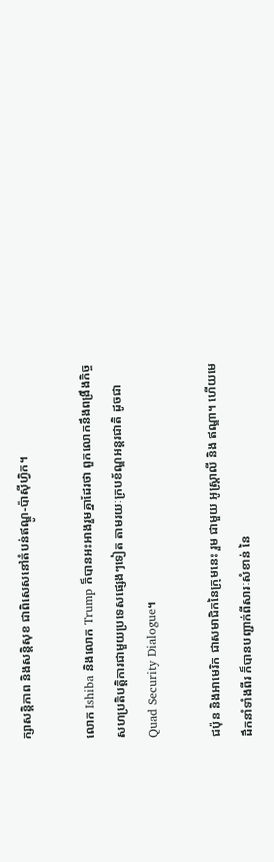ក្សាសន្តិភាព និងសន្តិសុខ ជាពិសេសនៅតំបន់ឥណ្ឌូ-ប៉ាស៊ីហ្វិក។

លោក Ishiba និងលោក Trump ក៏បានអះអាងរួមគ្នាដែរថា ពួកលោកនឹងពង្រឹងកិច្ចសហប្រតិបត្តិការជាមួយប្រទេសផ្សេងៗទៀត តាមរយៈក្របខ័ណ្ឌអន្តរជាតិ ដូចជា Quad Security Dialogue។

ជប៉ុន និងអាមេរិក ជាសមាជិកនៃក្រុមនេះ រួម ជាមួយ អូស្ត្រាលី និង ឥណ្ឌា។ ហើយមេដឹកនាំទាំងពីរ ក៏បានបញ្ជាក់ពីសារៈសំខាន់ នៃ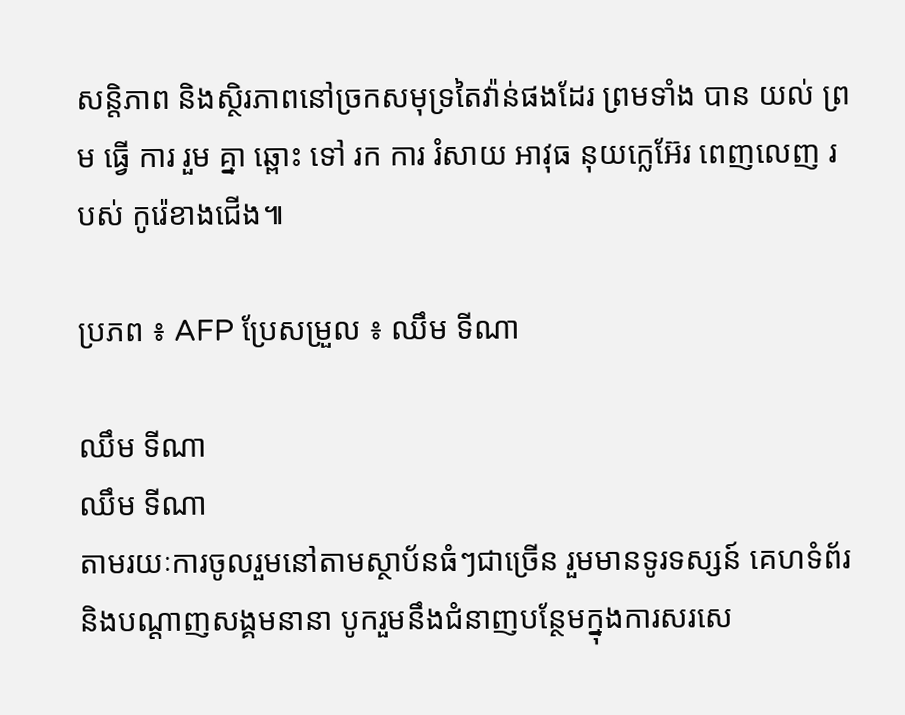សន្តិភាព និងស្ថិរភាពនៅច្រកសមុទ្រតៃវ៉ាន់ផងដែរ ព្រមទាំង បាន យល់ ព្រម ធ្វើ ការ រួម គ្នា ឆ្ពោះ ទៅ រក ការ រំសាយ អាវុធ នុយក្លេអ៊ែរ ពេញលេញ របស់ កូរ៉េខាងជើង៕

ប្រភព ៖ AFP ប្រែសម្រួល ៖ ឈឹម ទីណា

ឈឹម ទីណា
ឈឹម ទីណា
តាមរយៈការចូលរួមនៅតាមស្ថាប័នធំៗជាច្រើន រួមមានទូរទស្សន៍ គេហទំព័រ និងបណ្តាញសង្គមនានា បូករួមនឹងជំនាញបន្ថែមក្នុងការសរសេ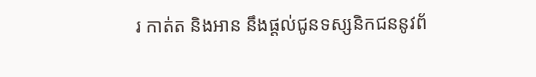រ កាត់ត និងអាន នឹងផ្ដល់ជូនទស្សនិកជននូវព័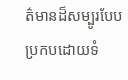ត៌មានដ៏សម្បូរបែបប្រកបដោយទំ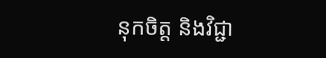នុកចិត្ត និងវិជ្ជា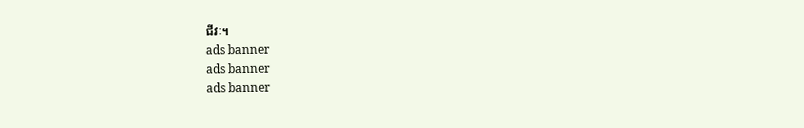ជីវៈ។
ads banner
ads banner
ads banner